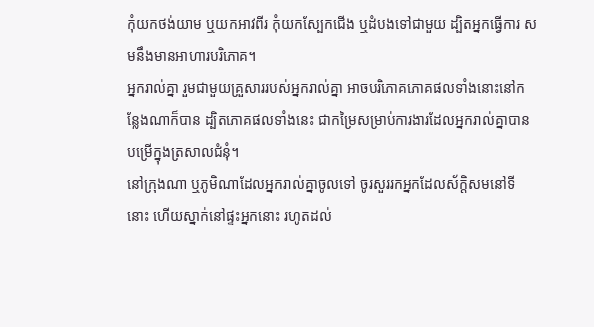កុំយកថង់យាម ឬយកអាវពីរ កុំយកស្បែកជើង ឬដំបងទៅជាមួយ ដ្បិតអ្នកធ្វើការ សមនឹងមានអាហារបរិភោគ។
អ្នករាល់គ្នា រួមជាមួយគ្រួសាររបស់អ្នករាល់គ្នា អាចបរិភោគភោគផលទាំងនោះនៅកន្លែងណាក៏បាន ដ្បិតភោគផលទាំងនេះ ជាកម្រៃសម្រាប់ការងារដែលអ្នករាល់គ្នាបានបម្រើក្នុងត្រសាលជំនុំ។
នៅក្រុងណា ឬភូមិណាដែលអ្នករាល់គ្នាចូលទៅ ចូរសួររកអ្នកដែលស័ក្តិសមនៅទីនោះ ហើយស្នាក់នៅផ្ទះអ្នកនោះ រហូតដល់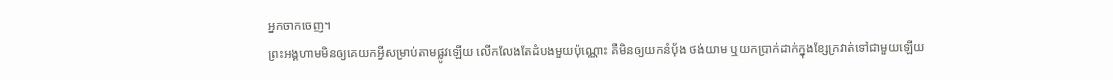អ្នកចាកចេញ។
ព្រះអង្គហាមមិនឲ្យគេយកអ្វីសម្រាប់តាមផ្លូវឡើយ លើកលែងតែដំបងមួយប៉ុណ្ណោះ គឺមិនឲ្យយកនំបុ័ង ថង់យាម ឬយកប្រាក់ដាក់ក្នុងខ្សែក្រវាត់ទៅជាមួយឡើយ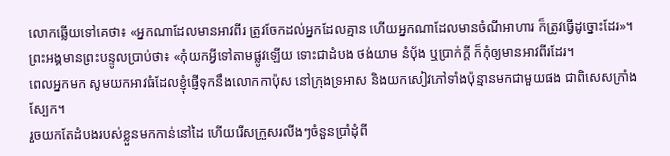លោកឆ្លើយទៅគេថា៖ «អ្នកណាដែលមានអាវពីរ ត្រូវចែកដល់អ្នកដែលគ្មាន ហើយអ្នកណាដែលមានចំណីអាហារ ក៏ត្រូវធ្វើដូច្នោះដែរ»។
ព្រះអង្គមានព្រះបន្ទូលប្រាប់ថា៖ «កុំយកអ្វីទៅតាមផ្លូវឡើយ ទោះជាដំបង ថង់យាម នំបុ័ង ឬប្រាក់ក្តី ក៏កុំឲ្យមានអាវពីរដែរ។
ពេលអ្នកមក សូមយកអាវធំដែលខ្ញុំផ្ញើទុកនឹងលោកកាប៉ុស នៅក្រុងទ្រអាស និងយកសៀវភៅទាំងប៉ុន្មានមកជាមួយផង ជាពិសេសក្រាំងស្បែក។
រួចយកតែដំបងរបស់ខ្លួនមកកាន់នៅដៃ ហើយរើសក្រួសរលីងៗចំនួនប្រាំដុំពី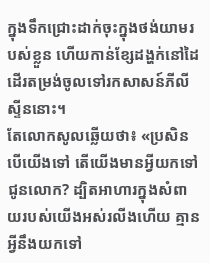ក្នុងទឹកជ្រោះដាក់ចុះក្នុងថង់យាមរបស់ខ្លួន ហើយកាន់ខ្សែដង្ហក់នៅដៃ ដើរតម្រង់ចូលទៅរកសាសន៍ភីលីស្ទីននោះ។
តែលោកសូលឆ្លើយថា៖ «ប្រសិនបើយើងទៅ តើយើងមានអ្វីយកទៅជូនលោក? ដ្បិតអាហារក្នុងសំពាយរបស់យើងអស់រលីងហើយ គ្មានអ្វីនឹងយកទៅ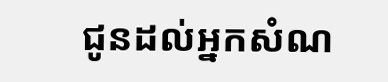ជូនដល់អ្នកសំណ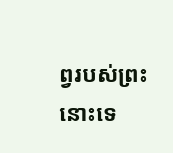ព្វរបស់ព្រះនោះទេ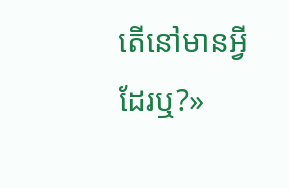តើនៅមានអ្វីដែរឬ?»